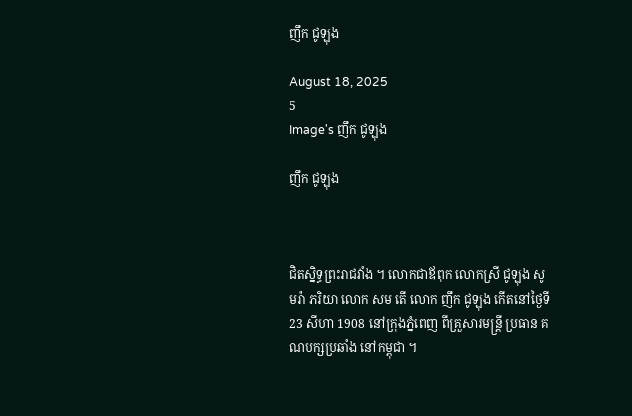ញឹក ជូឡុង

August 18, 2025
5
Image's ញឹក ជូឡុង

ញឹក ជូឡុង



ជិតស្និទ្ធព្រះរាជវាំង ។ លោកជាឪពុក លោកស្រី ជូឡុង សូមរ៉ា ភរិយា លោក សម តើ លោក ញឹក ជូឡុង កើតនៅថ្ងៃទី 23 សីហា 1908 នៅក្រុងភ្នំពេញ ពីគ្រួសារមន្ត្រី ប្រធាន គណបក្សប្រឆាំង នៅកម្ពុជា ។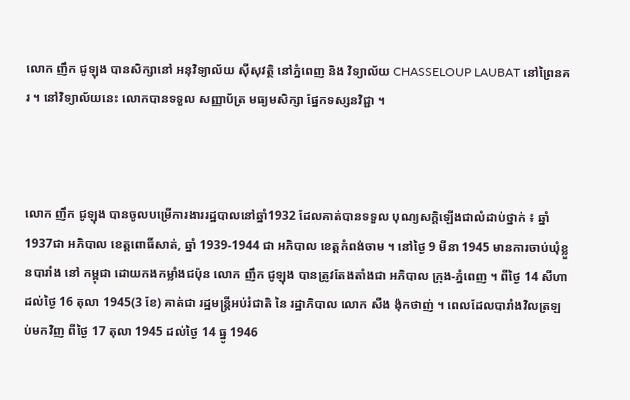លោក ញឹក ជូឡុង បានសិក្សានៅ អនុវិទ្យាល័យ ស៊ីសុវត្ថិ នៅភ្នំពេញ និង វិទ្យាល័យ CHASSELOUP LAUBAT នៅព្រៃនគរ ។ នៅវិទ្យាល័យនេះ លោកបានទទួល សញ្ញាប័ត្រ មធ្យមសិក្សា ផ្នែកទស្សនវិជ្ជា ។



លោក ញឹក ជូឡុង បានចូលបម្រើការងាររដ្ឋបាលនៅឆ្នាំ1932 ដែលគាត់បានទទួល បុណ្យសក្តិឡើងជាលំដាប់ថ្នាក់ ៖ ឆ្នាំ 1937ជា អភិបាល ខេត្តពោធិ៍សាត់, ឆ្នាំ 1939-1944 ជា អភិបាល ខេត្តកំពង់ចាម ។ នៅថ្ងៃ 9 មីនា 1945 មានការចាប់ឃុំខ្លួនបារាំង នៅ កម្ពុជា ដោយកងកម្លាំងជប៉ុន លោក ញឹក ជូឡុង បានត្រូវតែងតាំងជា អភិបាល ក្រុង-ភ្នំពេញ ។ ពីថ្ងៃ 14 សីហា ដល់ថ្ងៃ 16 តុលា 1945(3 ខែ) គាត់ជា រដ្ឋមន្ត្រីអប់រំជាតិ នៃ រដ្ឋាភិបាល លោក សឺង ង៉ុកថាញ់ ។ ពេលដែលបារាំងវិលត្រឡប់មកវិញ ពីថ្ងៃ 17 តុលា 1945 ដល់ថ្ងៃ 14 ធ្នូ 1946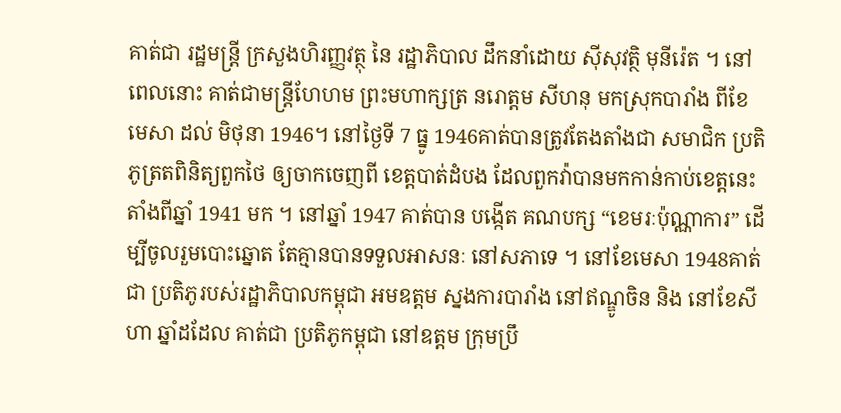គាត់ជា រដ្ឋមន្ត្រី ក្រសួងហិរញ្ញវត្ថុ នៃ រដ្ឋាភិបាល ដឹកនាំដោយ ស៊ីសុវត្ថិ មុនីរ៉េត ។ នៅពេលនោះ គាត់ជាមន្ត្រីហែហម ព្រះមហាក្សត្រ នរោត្តម សីហនុ មកស្រុកបារាំង ពីខែ មេសា ដល់ មិថុនា 1946។ នៅថ្ងៃទី 7 ធ្នូ 1946គាត់បានត្រូវតែងតាំងជា សមាជិក ប្រតិភូត្រតពិនិត្យពួកថៃ ឲ្យចាកចេញពី ខេត្តបាត់ដំបង ដែលពួកវ៉ាបានមកកាន់កាប់ខេត្តនេះ តាំងពីឆ្នាំ 1941 មក ។ នៅឆ្នាំ 1947 គាត់បាន បង្កើត គណបក្ស “ខេមរៈប៉ុណ្ណាការ” ដើម្បីចូលរួមបោះឆ្នោត តែគ្មានបានទទួលអាសនៈ នៅសភាទេ ។ នៅខែមេសា 1948គាត់ជា ប្រតិភូរបស់រដ្ឋាភិបាលកម្ពុជា អមឧត្តម ស្នងការបារាំង នៅឥណ្ឌូចិន និង នៅខែសីហា ឆ្នាំដដែល គាត់ជា ប្រតិភូកម្ពុជា នៅឧត្តម ក្រុមប្រឹ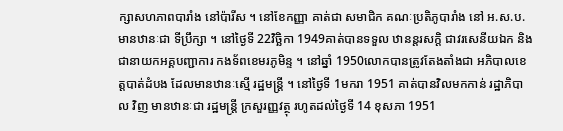ក្សាសហភាពបារាំង នៅប៉ារីស ។ នៅខែកញ្ញា គាត់ជា សមាជិក គណៈប្រតិភូបារាំង នៅ អ.ស.ប. មានឋានៈជា ទីប្រឹក្សា ។ នៅថ្ងៃទី 22វិច្ឆិកា 1949គាត់បានទទួល ឋានន្តរសក្តិ ជាវរសេនីយឯក និង ជានាយកអគ្គបញ្ជាការ កងទ័ពខេមរភូមិន្ទ ។ នៅឆ្នាំ 1950លោកបានត្រូវតែងតាំងជា អភិបាលខេត្តបាត់ដំបង ដែលមានឋានៈស្មើ រដ្ឋមន្ត្រី ។ នៅថ្ងៃទី 1មករា 1951 គាត់បានវិលមកកាន់ រដ្ឋាភិបាល វិញ មានឋានៈជា រដ្ឋមន្ត្រី ក្រសួរញ្ញវត្ថុ រហូតដល់ថ្ងៃទី 14 ខុសភា 1951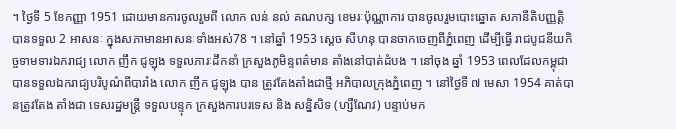។ ថ្ងៃទី 5 ខែកញ្ញា 1951 ដោយមានការចូលរួមពី លោក លន់ នល់ គណបក្ស ខេមរៈប៉ុណ្ណាការ បានចូលរួមបោះឆ្នោត សភានីតិបញ្ញត្តិ បានទទួល 2 អាសនៈ ក្នុងសភាមានអាសនៈទាំងអស់78 ។ នៅឆ្នាំ 1953 ស្តេច សីហនុ បានចាកចេញពីភ្នំពេញ ដើម្បីធ្វើ រាជបូជនីយកិច្ចទាមទារឯករាជ្យ លោក ញឹក ជូឡុង ទទួលភារៈដឹកនាំ ក្រសួងភូមិន្ទពត៌មាន តាំងនៅបាត់ដំបង ។ នៅចុង ឆ្នាំ 1953 ពេលដែលកម្ពុជាបានទទួលឯករាជ្យបរិបូណ៌ពីបារាំង លោក ញឹក ជូឡុង បាន ត្រូវតែងតាំងជាថ្មី អភិបាលក្រុងភ្នំពេញ ។ នៅថ្ងៃទី ៧ មេសា 1954 គាត់បានត្រូវតែង តាំងជា ទេសរដ្ឋមន្ត្រី ទទួលបន្ទុក ក្រសួងការបរទេស និង សន្និសិទ (ហ្សឺណែវ) បន្ទាប់មក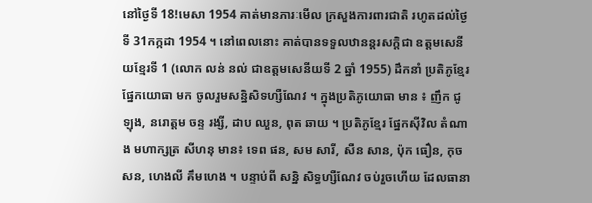នៅថ្ងៃទី 18!មេសា 1954 គាត់មានភារៈមើល ក្រសួងការពារជាតិ រហូតដល់ថ្ងៃទី 31កក្កដា 1954 ។ នៅពេលនោះ គាត់បានទទួលឋានន្តរសក្តិជា ឧត្តមសេនីយខ្មែរទី 1 (លោក លន់ នល់ ជាឧត្តមសេនីយទី 2 ឆ្នាំ 1955) ដឹកនាំ ប្រតិភូខ្មែរ ផ្នែកយោធា មក ចូលរួមសន្និសិទហ្សឺណែវ ។ ក្នុងប្រតិភូយោធា មាន ៖ ញឹក ជូឡុង, នរោត្តម ចន្ទ រង្សី, ដាប ឈួន, ពុត ឆាយ ។ ប្រតិភូខ្មែរ ផ្នែកស៊ីវិល តំណាង មហាក្សត្រ សីហនុ មាន៖ ទេព ផន, សម សារី, សឺន សាន, ប៉ុក ធឿន, កុច សន, ហេងលី គឹមហេង ។ បន្ទាប់ពី សន្និ សិទ្ធហ្សឺណែវ ចប់រួចហើយ ដែលធានា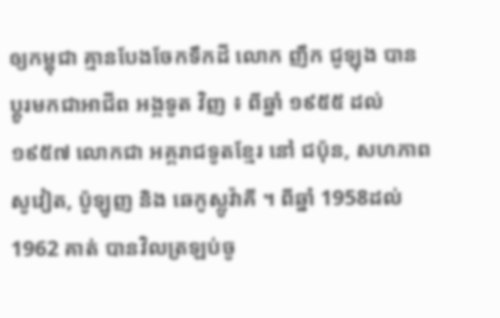ឲ្យកម្ពុជា គ្មានបែងចែកទឹកដី លោក ញឹក ជូឡុង បានប្តូរមកជាអាជីព អង្គទូត វិញ ៖ ពីឆ្នាំ ១៩៥៥ ដល់ ១៩៥៧ លោកជា អគ្គរាជទូតខ្មែរ នៅ ជប៉ុន, សហភាពសូវៀត, ប៉ូឡូញ និង ឆេកូស្លូវ៉ាគី ។ ពីឆ្នាំ 1958ដល់ 1962 គាត់ បានវិលត្រឡប់ចូ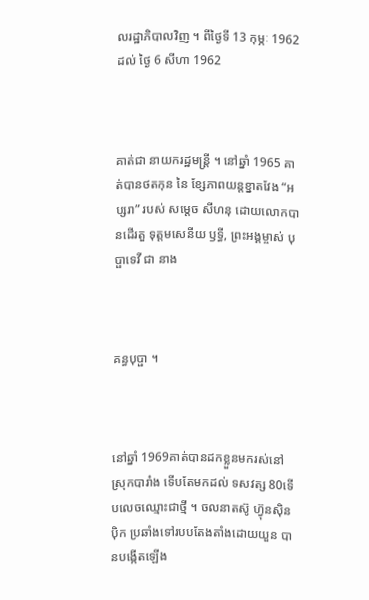លរដ្ឋាភិបាលវិញ ។ ពីថ្ងៃទី 13 កុម្ភៈ 1962ដល់ ថ្ងៃ 6 សីហា 1962



គាត់ជា នាយករដ្ឋមន្ត្រី ។ នៅឆ្នាំ 1965 គាត់បានថតកុន នៃ ខ្សែភាពយន្តខ្នាតវែង “អប្សរា” របស់ សម្តេច សីហនុ ដោយលោកបានដើរតួ ទុត្តមសេនីយ ឫទ្ធី, ព្រះអង្គម្ចាស់ បុប្ផាទេវី ជា នាង



គន្ធបុប្ផា ។



នៅឆ្នាំ 1969គាត់បានដកខ្លួនមករស់នៅស្រុកបារាំង ទើបតែមកដល់ ទសវត្ស 80ទើបលេចឈ្មោះជាថ្មី ។ ចលនាតស៊ូ ហ៊្វុនស៊ិនប៉ិក ប្រឆាំងទៅរបបតែងតាំងដោយយួន បានបង្កើតឡើង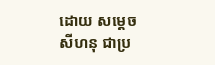ដោយ សម្តេច សីហនុ ជាប្រ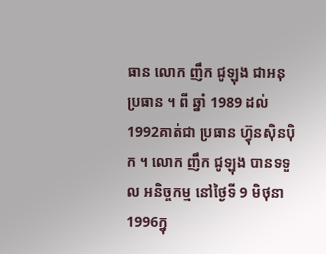ធាន លោក ញឹក ជូឡុង ជាអនុប្រធាន ។ ពី ឆ្នាំ 1989 ដល់ 1992គាត់ជា ប្រធាន ហ៊្វុនស៊ិនប៉ិក ។ លោក ញឹក ជូឡុង បានទទួល អនិច្ចកម្ម នៅថ្ងៃទី 9 មិថុនា 1996ក្នុ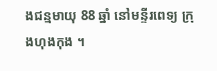ងជន្មមាយុ 88 ឆ្នាំ នៅមន្ទីរពេទ្យ ក្រុងហុងកុង ។